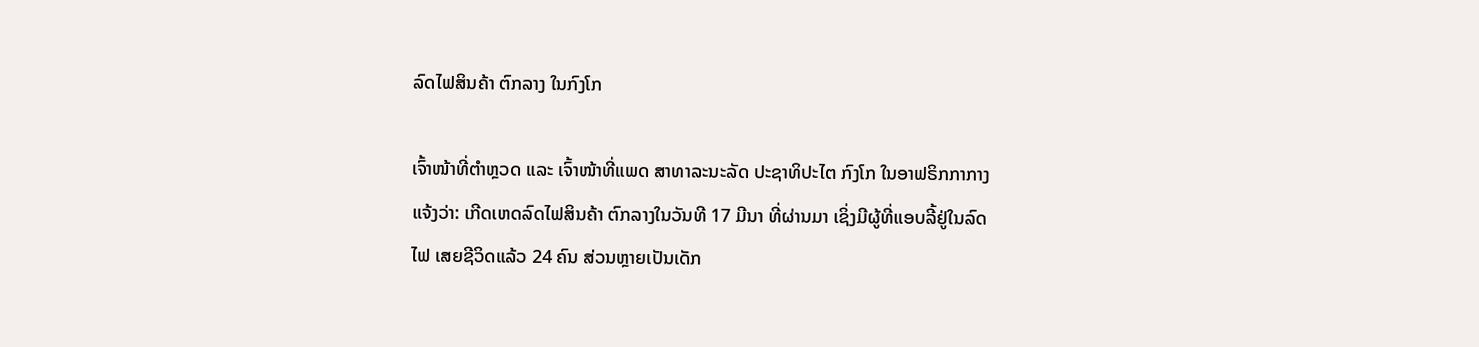ລົດໄຟສິນຄ້າ ຕົກລາງ ໃນກົງໂກ

ເຈົ້າໜ້າທີ່ຕຳຫຼວດ ແລະ ເຈົ້າໜ້າທີ່ແພດ ສາທາລະນະລັດ ປະຊາທິປະໄຕ ກົງໂກ ໃນອາຟຣິກກາກາງ ແຈ້ງວ່າ: ເກີດເຫດລົດໄຟສິນຄ້າ ຕົກລາງໃນວັນທີ 17 ມີນາ ທີ່ຜ່ານມາ ເຊິ່ງມີຜູ້ທີ່ແອບລີ້ຢູ່ໃນລົດໄຟ ເສຍຊີວິດແລ້ວ 24 ຄົນ ສ່ວນຫຼາຍເປັນເດັກ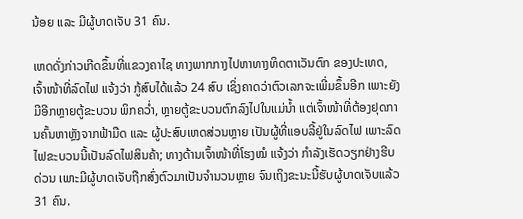ນ້ອຍ ແລະ ມີຜູ້ບາດເຈັບ 31 ຄົນ.

ເຫດດັ່ງກ່າວເກີດຂຶ້ນທີ່ແຂວງຄາໄຊ ທາງພາກກາງໄປຫາທາງທິດຕາເວັນຕົກ ຂອງປະເທດ, ເຈົ້າໜ້າທີ່ລົດໄຟ ແຈ້ງວ່າ ກູ້ສົບໄດ້ແລ້ວ 24 ສົບ ເຊິ່ງຄາດວ່າຕົວເລກຈະເພີ່ມຂຶ້ນອີກ ເພາະຍັງມີອີກຫຼາຍຕູ້ຂະບວນ ພິກຄວໍ່າ, ຫຼາຍຕູ້ຂະບວນຕົກລົງໄປໃນແມ່ນໍ້າ ແຕ່ເຈົ້າໜ້າທີ່ຕ້ອງຢຸດການຄົ້ນຫາຫຼັງຈາກຟ້າມືດ ແລະ ຜູ້ປະສົບເຫດສ່ວນຫຼາຍ ເປັນຜູ້ທີ່ແອບລີ້ຢູ່ໃນລົດໄຟ ເພາະລົດໄຟຂະບວນນີ້ເປັນລົດໄຟສິນຄ້າ; ທາງດ້ານເຈົ້າໜ້າທີ່ໂຮງໝໍ ແຈ້ງວ່າ ກຳລັງເຮັດວຽກຢ່າງຮີບດ່ວນ ເພາະມີຜູ້ບາດເຈັບຖືກສົ່ງຕົວມາເປັນຈຳນວນຫຼາຍ ຈົນເຖິງຂະນະນີ້ຮັບຜູ້ບາດເຈັບແລ້ວ 31 ຄົນ.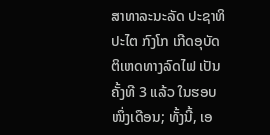ສາທາລະນະລັດ ປະຊາທິປະໄຕ ກົງໂກ ເກີດອຸບັດຕິເຫດທາງລົດໄຟ ເປັນຄັ້ງທີ 3 ແລ້ວ ໃນຮອບໜຶ່ງເດືອນ; ທັ້ງນີ້, ເອ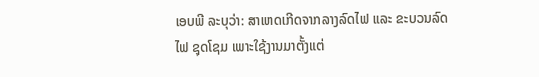ເອບພີ ລະບຸວ່າ: ສາເຫດເກີດຈາກລາງລົດໄຟ ແລະ ຂະບວນລົດໄຟ ຊຸດໂຊມ ເພາະໃຊ້ງານມາຕັ້ງແຕ່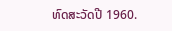ທົດສະວັດປີ 1960.